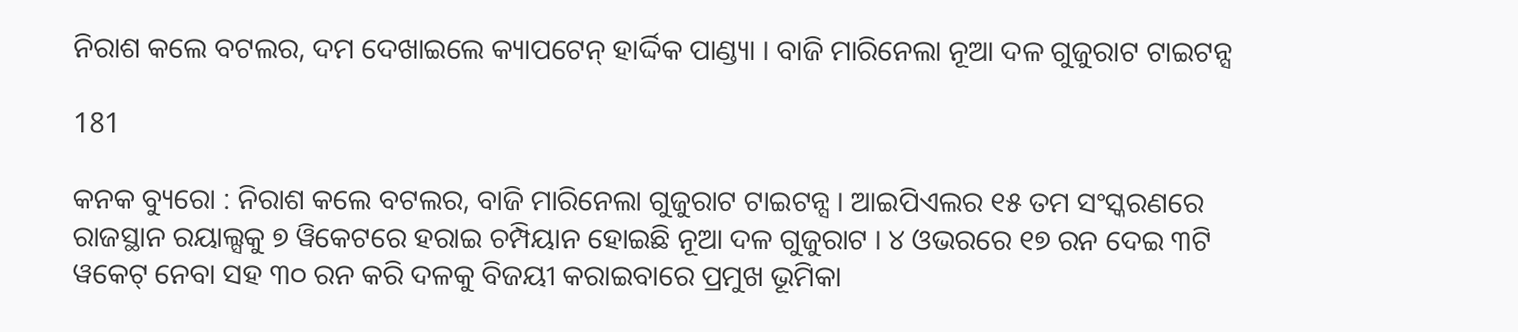ନିରାଶ କଲେ ବଟଲର, ଦମ ଦେଖାଇଲେ କ୍ୟାପଟେନ୍ ହାର୍ଦ୍ଦିକ ପାଣ୍ଡ୍ୟା । ବାଜି ମାରିନେଲା ନୂଆ ଦଳ ଗୁଜୁରାଟ ଟାଇଟନ୍ସ

181

କନକ ବ୍ୟୁରୋ : ନିରାଶ କଲେ ବଟଲର, ବାଜି ମାରିନେଲା ଗୁଜୁରାଟ ଟାଇଟନ୍ସ । ଆଇପିଏଲର ୧୫ ତମ ସଂସ୍କରଣରେ ରାଜସ୍ଥାନ ରୟାଲ୍ସକୁ ୭ ୱିକେଟରେ ହରାଇ ଚମ୍ପିୟାନ ହୋଇଛି ନୂଆ ଦଳ ଗୁଜୁରାଟ । ୪ ଓଭରରେ ୧୭ ରନ ଦେଇ ୩ଟି ୱକେଟ୍ ନେବା ସହ ୩୦ ରନ କରି ଦଳକୁ ବିଜୟୀ କରାଇବାରେ ପ୍ରମୁଖ ଭୂମିକା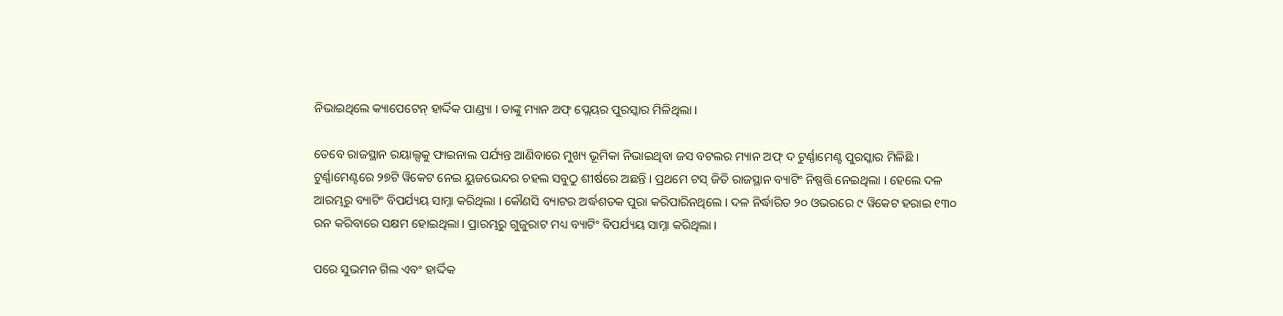ନିଭାଇଥିଲେ କ୍ୟାପେଟେନ୍ ହାର୍ଦ୍ଦିକ ପାଣ୍ଡ୍ୟା । ତାଙ୍କୁ ମ୍ୟାନ ଅଫ୍ ପ୍ଲେୟର ପୁରସ୍କାର ମିଳିଥିଲା ।

ତେବେ ରାଜସ୍ଥାନ ରୟାଲ୍ସକୁ ଫାଇନାଲ ପର୍ଯ୍ୟନ୍ତ ଆଣିବାରେ ମୁଖ୍ୟ ଭୂମିକା ନିଭାଇଥିବା ଜସ ବଟଲର ମ୍ୟାନ ଅଫ୍ ଦ ଟୁର୍ଣ୍ଣାମେଣ୍ଟ ପୁରସ୍କାର ମିଳିଛି । ଟୁର୍ଣ୍ଣାମେଣ୍ଟରେ ୨୭ଟି ୱିକେଟ ନେଇ ୟୁଜଭେନ୍ଦର ଚହଲ ସବୁଠୁ ଶୀର୍ଷରେ ଅଛନ୍ତି । ପ୍ରଥମେ ଟସ୍ ଜିତି ରାଜସ୍ଥାନ ବ୍ୟାଟିଂ ନିଷ୍ପତ୍ତି ନେଇଥିଲା । ହେଲେ ଦଳ ଆରମ୍ଭରୁ ବ୍ୟାଟିଂ ବିପର୍ଯ୍ୟୟ ସାମ୍ନା କରିଥିଲା । କୌଣସି ବ୍ୟାଟର ଅର୍ଦ୍ଧଶତକ ପୁରା କରିପାରିନଥିଲେ । ଦଳ ନିର୍ଦ୍ଧାରିତ ୨୦ ଓଭରରେ ୯ ୱିକେଟ ହରାଇ ୧୩୦ ରନ କରିବାରେ ସକ୍ଷମ ହୋଇଥିଲା । ପ୍ରାରମ୍ଭରୁ ଗୁଜୁରାଟ ମଧ୍ୟ ବ୍ୟାଟିଂ ବିପର୍ଯ୍ୟୟ ସାମ୍ନା କରିଥିଲା ।

ପରେ ସୁଭମନ ଗିଲ ଏବଂ ହାର୍ଦ୍ଦିକ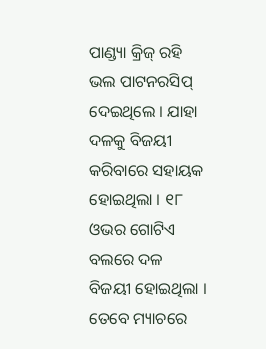ପାଣ୍ଡ୍ୟା କ୍ରିଜ୍ ରହି ଭଲ ପାଟନରସିପ୍ ଦେଇଥିଲେ । ଯାହା ଦଳକୁ ବିଜୟୀ କରିବାରେ ସହାୟକ ହୋଇଥିଲା । ୧୮ ଓଭର ଗୋଟିଏ ବଲରେ ଦଳ ବିଜୟୀ ହୋଇଥିଲା । ତେବେ ମ୍ୟାଚରେ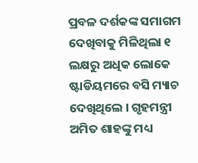ପ୍ରବଳ ଦର୍ଶକଙ୍କ ସମାଗମ ଦେଖିବାକୁ ମିଳିଥିଲା ୧ ଲକ୍ଷରୁ ଅଧିକ ଲୋକେ ଷ୍ଟାଡିୟମରେ ବସି ମ୍ୟାଚ ଦେଖିଥିଲେ । ଗୃହମନ୍ତ୍ରୀ ଅମିତ ଶାହଙ୍କୁ ମଧ୍ୟ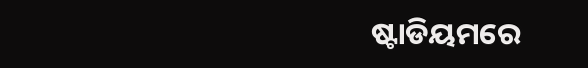ଷ୍ଟାଡିୟମରେ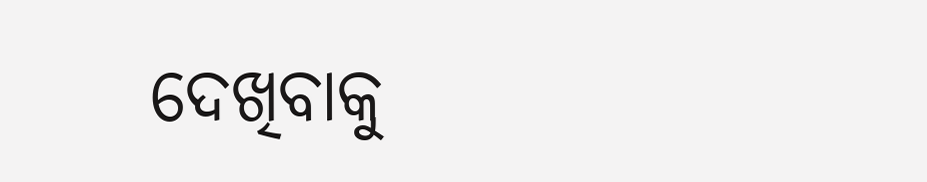ଦେଖିବାକୁ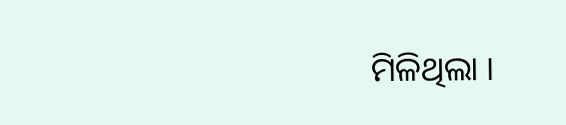ମିଳିଥିଲା ।